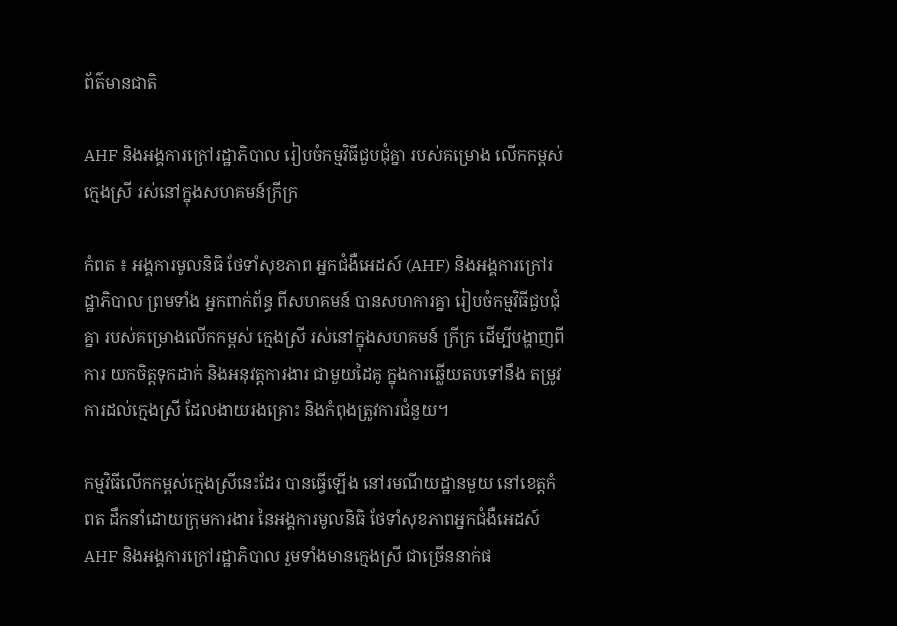ព័ត៌មានជាតិ

AHF និងអង្គការក្រៅរដ្ឋាភិបាល រៀបចំកម្មវិធីជួបជុំគ្នា របស់គម្រោង លើកកម្ពស់ក្មេងស្រី រស់នៅក្នុងសហគមន៍ក្រីក្រ

កំពត ៖ អង្គការមូលនិធិ ថែទាំសុខភាព អ្នកជំងឺអេដស៍ (AHF) និងអង្គការក្រៅរដ្ឋាភិបាល ព្រមទាំង អ្នកពាក់ព័ន្ធ ពីសហគមន៍ បានសហការគ្នា រៀបចំកម្មវិធីជួបជុំគ្នា របស់គម្រោងលើកកម្ពស់ ក្មេងស្រី រស់នៅក្នុងសហគមន៍ ក្រីក្រ ដើម្បីបង្ហាញពីការ យកចិត្តទុកដាក់ និងអនុវត្តការងារ ជាមួយដៃគូ ក្នុងការឆ្លើយតបទៅនឹង តម្រូវការដល់ក្មេងស្រី ដែលងាយរងគ្រោះ និងកំពុងត្រូវការជំនួយ។

កម្មវិធីលើកកម្ពស់ក្មេងស្រីនេះដែរ បានធ្វើឡើង នៅរមណីយដ្ឋានមួយ នៅខេត្តកំពត ដឹកនាំដោយក្រុមការងារ នៃអង្គការមូលនិធិ ថែទាំសុខភាពអ្នកជំងឺអេដស៍ AHF និងអង្គការក្រៅរដ្ឋាភិបាល រួមទាំងមានក្មេងស្រី ជាច្រើននាក់ផ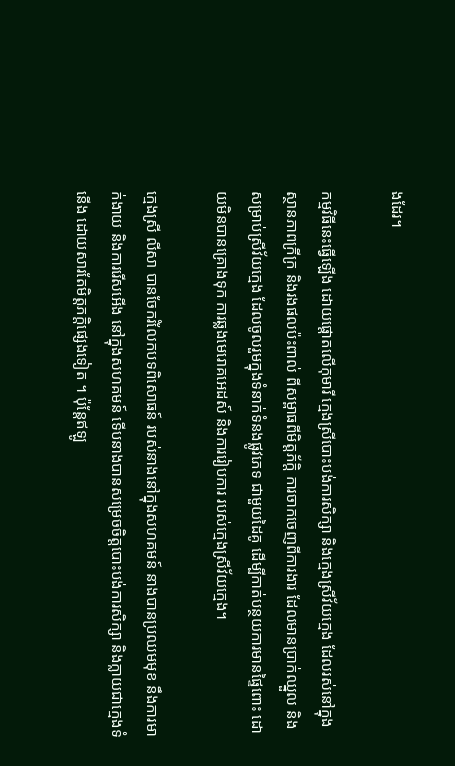ងដែរ។

កម្មវិធីនេះធ្វើឡើង ដោយផ្តោតលើកុមារី ក្មេងស្រីបោះបង់ការសិក្សា និងក្មេងស្រីវ័យក្មេង ដែលរស់នៅក្នុងស្ថានភាពក្រីក្រ និងរងផលប៉ះពាល់ ពីសម្ពាធពីមិត្តភ័ក្តិ ការចាកចេញពីការងារ ដែលមានប្រាក់ឈ្នួល និងសម្រាប់ស្រីវ័យក្មេង ដែលចូលរួមក្នុងទំនាក់ទំនងផ្លូវភេទ ជាមួយដៃគូ ដើម្បីកាត់បន្ថយការមានផ្ទៃពោះ ដោយមិនបានគ្រោងទុក ការឆ្លងមេរោគអេដស៍ និងការរៀបការ របស់ក្មេងស្រីវ័យក្មេង។

ក្មេងស្រី លីសា បានចែករំលែកបទពិសោធន៍ របស់នាងនៅក្នុងសហគមន៍ នាងបានប្រឈមមុខ នឹងការមាក់ងាយ និងការរើសអើង នៅក្នុងសហគមន៍ ទើបនាងបានសម្រេចចិត្តបោះបង់ការសិក្សា និងក្លាយជាក្មេងទំនើង ដោយសារតែមិត្តភក្ដិផ្សេងទៀត ។ ប៉ុន្តែឥឡូ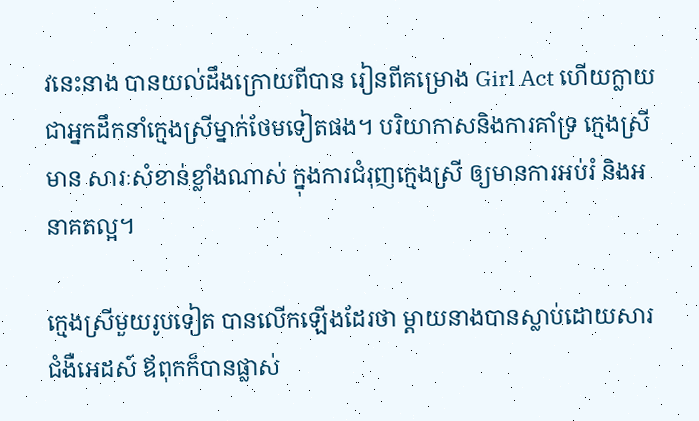វនេះនាង បានយល់ដឹងក្រោយពីបាន រៀនពីគម្រោង Girl Act ហើយក្លាយ ជាអ្នកដឹកនាំក្មេងស្រីម្នាក់ថែមទៀតផង។ បរិយាកាសនិងការគាំទ្រ ក្មេងស្រីមាន សារៈសំខាន់ខ្លាំងណាស់ ក្នុងការជំរុញក្មេងស្រី ឲ្យមានការអប់រំ និងអនាគតល្អ។

ក្មេងស្រីមួយរូបទៀត បានលើកឡើងដែរថា ម្តាយនាងបានស្លាប់ដោយសារជំងឺអេដស៍ ឪពុកក៏បានផ្លាស់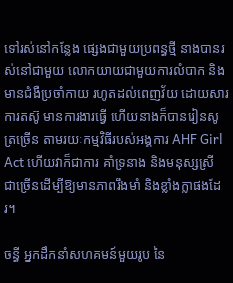ទៅរស់នៅកន្លែង ផ្សេងជាមួយប្រពន្ធថ្មី នាងបានរស់នៅជាមួយ លោកយាយជាមួយការលំបាក និងមានជំងឺប្រចាំកាយ រហូតដល់ពេញវ័យ ដោយសារការតស៊ូ មានការងារធ្វើ ហើយនាងក៏បានរៀនសូត្រច្រើន តាមរយៈកម្មវិធីរបស់អង្គការ AHF Girl Act ហើយវាក៏ជាការ គាំទ្រនាង និងមនុស្សស្រី ជាច្រើនដើម្បីឱ្យមានភាពរឹងមាំ និងខ្លាំងក្លាផងដែរ។

ចន្ធី អ្នកដឹកនាំសហគមន៍មួយរូប នៃ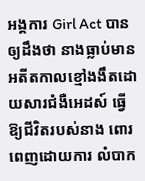អង្គការ Girl Act បានឲ្យដឹងថា នាងធ្លាប់មានអតីតកាលខ្មៅងងឹតដោយសារជំងឺអេដស៍ ធ្វើឱ្យជីវិតរបស់នាង ពោរពេញដោយការ លំបាក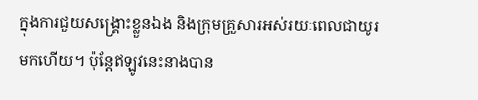ក្នុងការជួយសង្គ្រោះខ្លួនឯង និងក្រុមគ្រួសារអស់រយៈពេលជាយូរមកហើយ។ ប៉ុន្តែឥឡូវនេះនាងបាន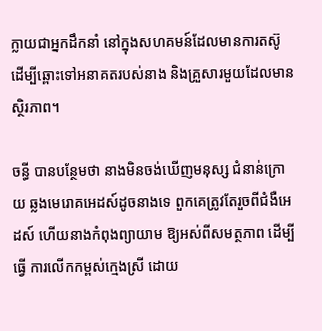ក្លាយជាអ្នកដឹកនាំ នៅក្នុងសហគមន៍ដែលមានការតស៊ូ ដើម្បីឆ្ពោះទៅអនាគតរបស់នាង និងគ្រួសារមួយដែលមានស្ថិរភាព។

ចន្ធី បានបន្ថែមថា នាងមិនចង់ឃើញមនុស្ស ជំនាន់ក្រោយ ឆ្លងមេរោគអេដស៍ដូចនាងទេ ពួកគេត្រូវតែរួចពីជំងឺអេដស៍ ហើយនាងកំពុងព្យាយាម ឱ្យអស់ពីសមត្ថភាព ដើម្បីធ្វើ ការលើកកម្ពស់ក្មេងស្រី ដោយ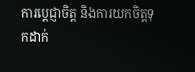ការប្ដេជ្ញាចិត្ត និងការយកចិត្តទុកដាក់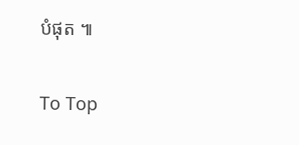បំផុត ៕

To Top